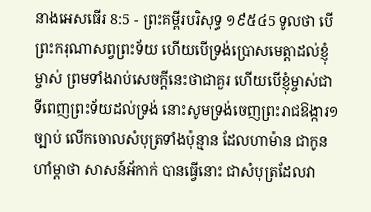នាងអេសធើរ 8:5 - ព្រះគម្ពីរបរិសុទ្ធ ១៩៥៤5 ទូលថា បើព្រះករុណាសព្វព្រះទ័យ ហើយបើទ្រង់ប្រោសមេត្តាដល់ខ្ញុំម្ចាស់ ព្រមទាំងរាប់សេចក្ដីនេះថាជាគួរ ហើយបើខ្ញុំម្ចាស់ជាទីពេញព្រះទ័យដល់ទ្រង់ នោះសូមទ្រង់ចេញព្រះរាជឱង្ការ១ច្បាប់ លើកចោលសំបុត្រទាំងប៉ុន្មាន ដែលហាម៉ាន ជាកូនហាំម្តាថា សាសន៍អ័កាក់ បានធ្វើនោះ ជាសំបុត្រដែលវា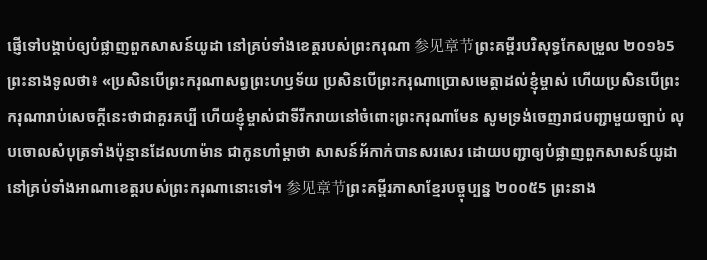ផ្ញើទៅបង្គាប់ឲ្យបំផ្លាញពួកសាសន៍យូដា នៅគ្រប់ទាំងខេត្តរបស់ព្រះករុណា 参见章节ព្រះគម្ពីរបរិសុទ្ធកែសម្រួល ២០១៦5 ព្រះនាងទូលថា៖ «ប្រសិនបើព្រះករុណាសព្វព្រះហឫទ័យ ប្រសិនបើព្រះករុណាប្រោសមេត្តាដល់ខ្ញុំម្ចាស់ ហើយប្រសិនបើព្រះករុណារាប់សេចក្ដីនេះថាជាគួរគប្បី ហើយខ្ញុំម្ចាស់ជាទីរីករាយនៅចំពោះព្រះករុណាមែន សូមទ្រង់ចេញរាជបញ្ជាមួយច្បាប់ លុបចោលសំបុត្រទាំងប៉ុន្មានដែលហាម៉ាន ជាកូនហាំម្តាថា សាសន៍អ័កាក់បានសរសេរ ដោយបញ្ជាឲ្យបំផ្លាញពួកសាសន៍យូដា នៅគ្រប់ទាំងអាណាខេត្តរបស់ព្រះករុណានោះទៅ។ 参见章节ព្រះគម្ពីរភាសាខ្មែរបច្ចុប្បន្ន ២០០៥5 ព្រះនាង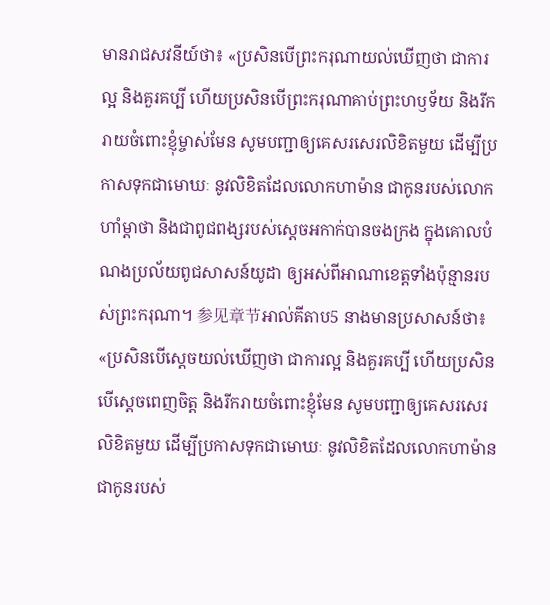មានរាជសវនីយ៍ថា៖ «ប្រសិនបើព្រះករុណាយល់ឃើញថា ជាការល្អ និងគួរគប្បី ហើយប្រសិនបើព្រះករុណាគាប់ព្រះហឫទ័យ និងរីករាយចំពោះខ្ញុំម្ចាស់មែន សូមបញ្ជាឲ្យគេសរសេរលិខិតមួយ ដើម្បីប្រកាសទុកជាមោឃៈ នូវលិខិតដែលលោកហាម៉ាន ជាកូនរបស់លោកហាំម្ដាថា និងជាពូជពង្សរបស់ស្ដេចអកាក់បានចងក្រង ក្នុងគោលបំណងប្រល័យពូជសាសន៍យូដា ឲ្យអស់ពីអាណាខេត្តទាំងប៉ុន្មានរបស់ព្រះករុណា។ 参见章节អាល់គីតាប5 នាងមានប្រសាសន៍ថា៖ «ប្រសិនបើស្តេចយល់ឃើញថា ជាការល្អ និងគួរគប្បី ហើយប្រសិនបើស្តេចពេញចិត្ត និងរីករាយចំពោះខ្ញុំមែន សូមបញ្ជាឲ្យគេសរសេរលិខិតមួយ ដើម្បីប្រកាសទុកជាមោឃៈ នូវលិខិតដែលលោកហាម៉ាន ជាកូនរបស់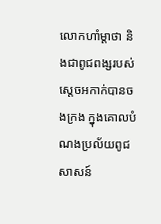លោកហាំម្ដាថា និងជាពូជពង្សរបស់ស្ដេចអកាក់បានចងក្រង ក្នុងគោលបំណងប្រល័យពូជសាសន៍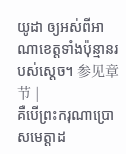យូដា ឲ្យអស់ពីអាណាខេត្តទាំងប៉ុន្មានរបស់ស្តេច។ 参见章节 |
គឺបើព្រះករុណាប្រោសមេត្តាដ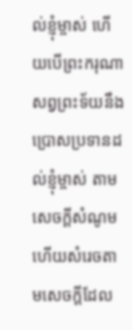ល់ខ្ញុំម្ចាស់ ហើយបើព្រះករុណាសព្វព្រះទ័យនឹងប្រោសប្រទានដល់ខ្ញុំម្ចាស់ តាមសេចក្ដីសំណូម ហើយសំរេចតាមសេចក្ដីដែល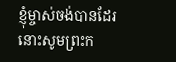ខ្ញុំម្ចាស់ចង់បានដែរ នោះសូមព្រះក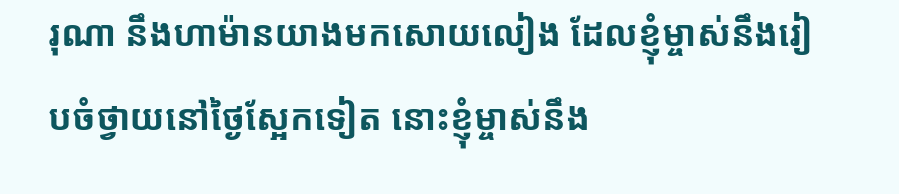រុណា នឹងហាម៉ានយាងមកសោយលៀង ដែលខ្ញុំម្ចាស់នឹងរៀបចំថ្វាយនៅថ្ងៃស្អែកទៀត នោះខ្ញុំម្ចាស់នឹង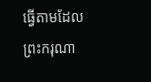ធ្វើតាមដែលព្រះករុណា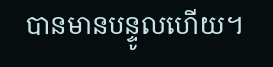បានមានបន្ទូលហើយ។